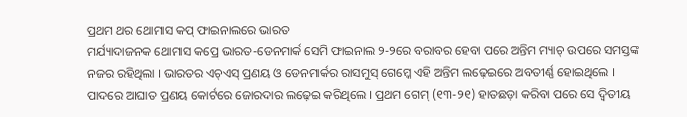ପ୍ରଥମ ଥର ଥୋମାସ କପ୍ ଫାଇନାଲରେ ଭାରତ
ମର୍ଯ୍ୟାଦାଜନକ ଥୋମାସ କପ୍ରେ ଭାରତ-ଡେନମାର୍କ ସେମି ଫାଇନାଲ ୨-୨ରେ ବରାବର ହେବା ପରେ ଅନ୍ତିମ ମ୍ୟାଚ୍ ଉପରେ ସମସ୍ତଙ୍କ ନଜର ରହିଥିଲା । ଭାରତର ଏଚ୍ଏସ୍ ପ୍ରଣୟ ଓ ଡେନମାର୍କର ରାସମୁସ୍ ଗେମ୍କେ ଏହି ଅନ୍ତିମ ଲଢ଼େଇରେ ଅବତୀର୍ଣ୍ଣ ହୋଇଥିଲେ । ପାଦରେ ଆଘାତ ପ୍ରଣୟ କୋର୍ଟରେ ଜୋରଦାର ଲଢ଼େଇ କରିଥିଲେ । ପ୍ରଥମ ଗେମ୍ (୧୩-୨୧) ହାତଛଡ଼ା କରିବା ପରେ ସେ ଦ୍ୱିତୀୟ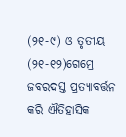(୨୧-୯) ଓ ତୃତୀୟ (୨୧-୧୨)ଗେମ୍ରେ ଜବରଦସ୍ତ ପ୍ରତ୍ୟାବର୍ତ୍ତନ କରି ଐତିହାସିକ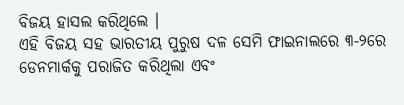ବିଜୟ ହାସଲ କରିଥିଲେ ।
ଏହି ବିଜୟ ସହ ଭାରତୀୟ ପୁରୁଷ ଦଳ ସେମି ଫାଇନାଲରେ ୩-୨ରେ ଡେନମାର୍କକୁ ପରାଜିତ କରିଥିଲା ଏବଂ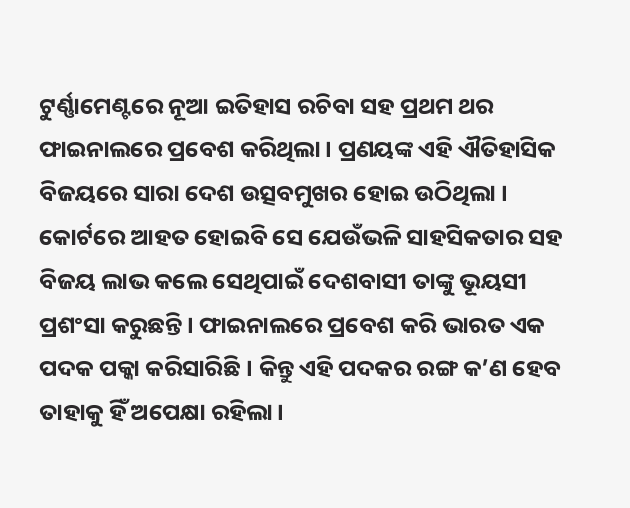ଟୁର୍ଣ୍ଣାମେଣ୍ଟରେ ନୂଆ ଇତିହାସ ରଚିବା ସହ ପ୍ରଥମ ଥର ଫାଇନାଲରେ ପ୍ରବେଶ କରିଥିଲା । ପ୍ରଣୟଙ୍କ ଏହି ଐତିହାସିକ ବିଜୟରେ ସାରା ଦେଶ ଉତ୍ସବମୁଖର ହୋଇ ଉଠିଥିଲା । କୋର୍ଟରେ ଆହତ ହୋଇବି ସେ ଯେଉଁଭଳି ସାହସିକତାର ସହ ବିଜୟ ଲାଭ କଲେ ସେଥିପାଇଁ ଦେଶବାସୀ ତାଙ୍କୁ ଭୂୟସୀ ପ୍ରଶଂସା କରୁଛନ୍ତି। ଫାଇନାଲରେ ପ୍ରବେଶ କରି ଭାରତ ଏକ ପଦକ ପକ୍କା କରିସାରିଛି । କିନ୍ତୁ ଏହି ପଦକର ରଙ୍ଗ କ’ଣ ହେବ ତାହାକୁ ହିଁ ଅପେକ୍ଷା ରହିଲା।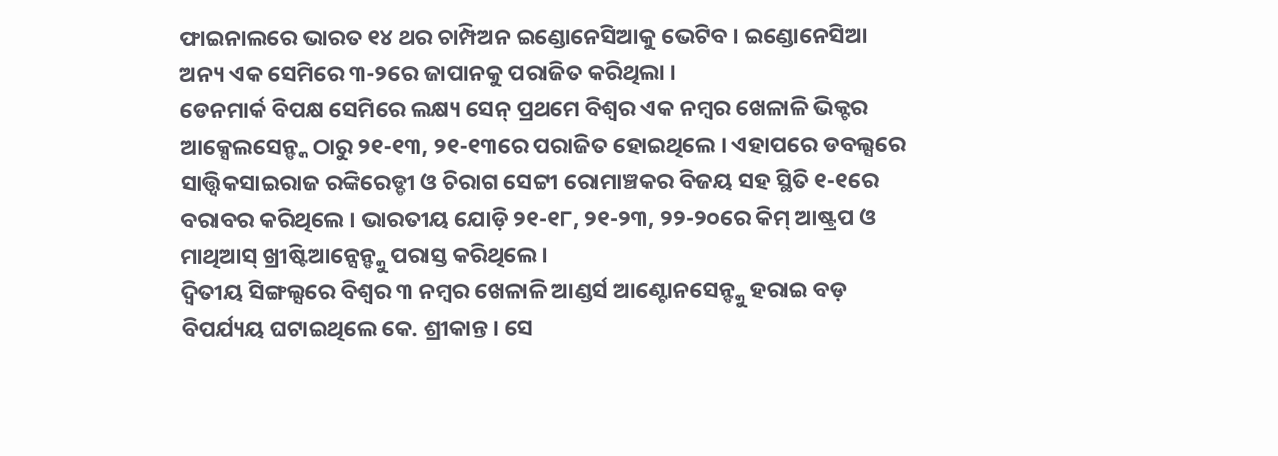ଫାଇନାଲରେ ଭାରତ ୧୪ ଥର ଚାମ୍ପିଅନ ଇଣ୍ଡୋନେସିଆକୁ ଭେଟିବ । ଇଣ୍ଡୋନେସିଆ ଅନ୍ୟ ଏକ ସେମିରେ ୩-୨ରେ ଜାପାନକୁ ପରାଜିତ କରିଥିଲା ।
ଡେନମାର୍କ ବିପକ୍ଷ ସେମିରେ ଲକ୍ଷ୍ୟ ସେନ୍ ପ୍ରଥମେ ବିଶ୍ୱର ଏକ ନମ୍ବର ଖେଳାଳି ଭିକ୍ଟର ଆକ୍ସେଲସେନ୍ଙ୍କ ଠାରୁ ୨୧-୧୩, ୨୧-୧୩ରେ ପରାଜିତ ହୋଇଥିଲେ । ଏହାପରେ ଡବଲ୍ସରେ ସାତ୍ତ୍ୱିକସାଇରାଜ ରଙ୍କିରେଡ୍ଡୀ ଓ ଚିରାଗ ସେଟ୍ଟୀ ରୋମାଞ୍ଚକର ବିଜୟ ସହ ସ୍ଥିତି ୧-୧ରେ ବରାବର କରିଥିଲେ । ଭାରତୀୟ ଯୋଡ଼ି ୨୧-୧୮, ୨୧-୨୩, ୨୨-୨୦ରେ କିମ୍ ଆଷ୍ଟ୍ରପ ଓ ମାଥିଆସ୍ ଖ୍ରୀଷ୍ଟିଆନ୍ସେନ୍ଙ୍କୁ ପରାସ୍ତ କରିଥିଲେ ।
ଦ୍ୱିତୀୟ ସିଙ୍ଗଲ୍ସରେ ବିଶ୍ୱର ୩ ନମ୍ବର ଖେଳାଳି ଆଣ୍ଡର୍ସ ଆଣ୍ଟୋନସେନ୍ଙ୍କୁ ହରାଇ ବଡ଼ ବିପର୍ଯ୍ୟୟ ଘଟାଇଥିଲେ କେ. ଶ୍ରୀକାନ୍ତ । ସେ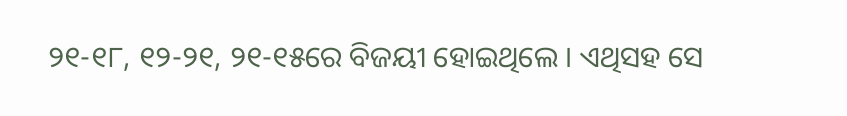୨୧-୧୮, ୧୨-୨୧, ୨୧-୧୫ରେ ବିଜୟୀ ହୋଇଥିଲେ । ଏଥିସହ ସେ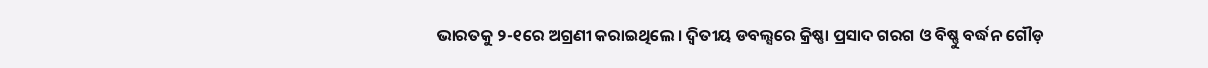ଭାରତକୁ ୨-୧ରେ ଅଗ୍ରଣୀ କରାଇଥିଲେ । ଦ୍ୱିତୀୟ ଡବଲ୍ସରେ କ୍ରିଷ୍ଣା ପ୍ରସାଦ ଗରଗ ଓ ବିଷ୍ଣୁ ବର୍ଦ୍ଧନ ଗୌଡ଼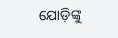ଯୋଡ଼ିଙ୍କୁ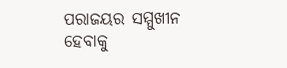ପରାଜୟର ସମ୍ମୁଖୀନ ହେବାକୁ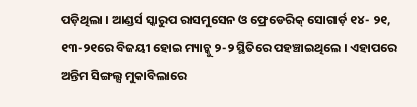ପଡ଼ିଥିଲା । ଆଣ୍ଡର୍ସ ସ୍କାରୁପ ରାସମୁସେନ ଓ ଫ୍ରେଡେରିକ୍ ସୋଗାର୍ଡ଼ ୧୪- ୨୧, ୧୩-୨୧ରେ ବିଜୟୀ ହୋଇ ମ୍ୟାଚ୍କୁ ୨-୨ ସ୍ଥିତିରେ ପହଞ୍ଚାଇଥିଲେ । ଏହାପରେ ଅନ୍ତିମ ସିଙ୍ଗଲ୍ସ ମୁକାବିଲାରେ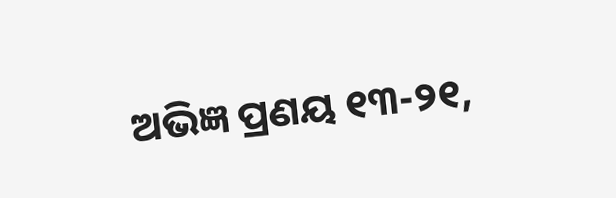ଅଭିଜ୍ଞ ପ୍ରଣୟ ୧୩-୨୧,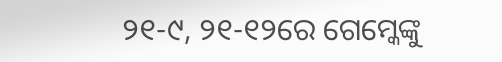୨୧-୯, ୨୧-୧୨ରେ ଗେମ୍କେଙ୍କୁ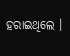ହରାଇଥିଲେ ।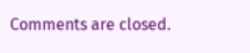Comments are closed.